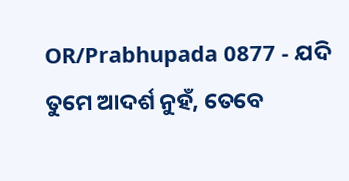OR/Prabhupada 0877 - ଯଦି ତୁମେ ଆଦର୍ଶ ନୁହଁ, ତେବେ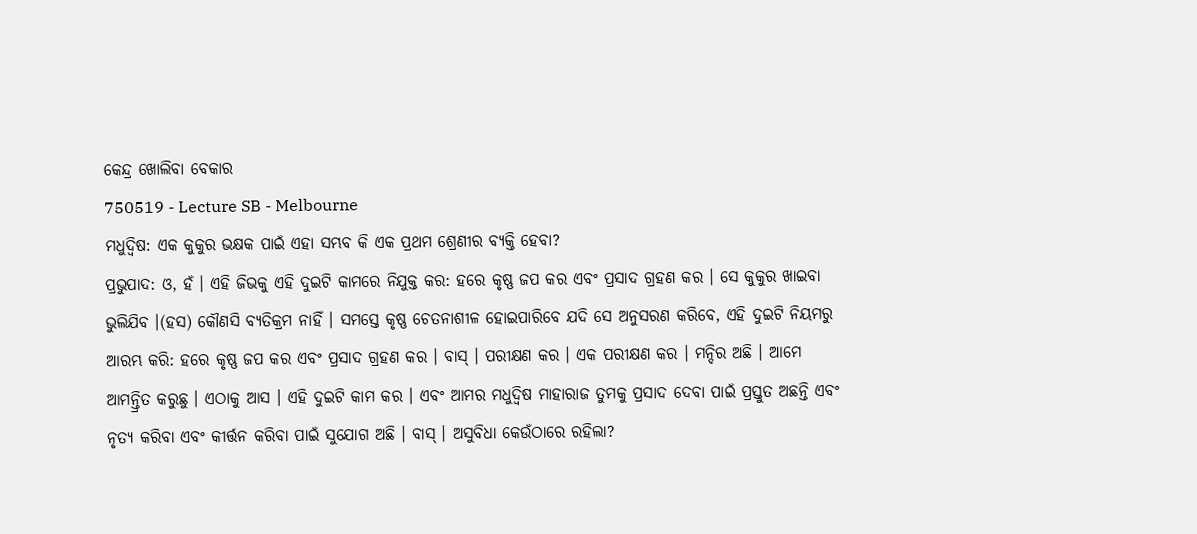କେନ୍ଦ୍ର ଖୋଲିବା ବେକାର
750519 - Lecture SB - Melbourne
ମଧୁଦ୍ଵିଷ: ଏକ କୁକୁର ଭକ୍ଷକ ପାଇଁ ଏହା ସମ୍ଭବ କି ଏକ ପ୍ରଥମ ଶ୍ରେଣୀର ବ୍ୟକ୍ତି ହେବା?
ପ୍ରଭୁପାଦ: ଓ, ହଁ । ଏହି ଜିଭକୁ ଏହି ଦୁଇଟି କାମରେ ନିଯୁକ୍ତ କର: ହରେ କୃଷ୍ଣ ଜପ କର ଏବଂ ପ୍ରସାଦ ଗ୍ରହଣ କର । ସେ କୁକୁର ଖାଇବା ଭୁଲିଯିବ ।(ହସ) କୌଣସି ବ୍ୟତିକ୍ରମ ନାହିଁ । ସମସ୍ତେ କୃଷ୍ଣ ଚେତନାଶୀଳ ହୋଇପାରିବେ ଯଦି ସେ ଅନୁସରଣ କରିବେ, ଏହି ଦୁଇଟି ନିୟମରୁ ଆରମ୍ଭ କରି: ହରେ କୃଷ୍ଣ ଜପ କର ଏବଂ ପ୍ରସାଦ ଗ୍ରହଣ କର । ବାସ୍ । ପରୀକ୍ଷଣ କର । ଏକ ପରୀକ୍ଷଣ କର । ମନ୍ଦିର ଅଛି । ଆମେ ଆମନ୍ତ୍ରିତ କରୁଛୁ । ଏଠାକୁ ଆସ । ଏହି ଦୁଇଟି କାମ କର । ଏବଂ ଆମର ମଧୁଦ୍ଵିଷ ମାହାରାଜ ତୁମକୁ ପ୍ରସାଦ ଦେବା ପାଇଁ ପ୍ରସ୍ତୁତ ଅଛନ୍ତି ଏବଂ ନୃତ୍ୟ କରିବା ଏବଂ କୀର୍ତ୍ତନ କରିବା ପାଇଁ ସୁଯୋଗ ଅଛି । ବାସ୍ । ଅସୁବିଧା କେଉଁଠାରେ ରହିଲା?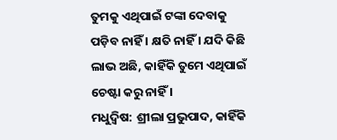ତୁମକୁ ଏଥିପାଇଁ ଟଙ୍କା ଦେବାକୁ ପଡ଼ିବ ନାହିଁ । କ୍ଷତି ନାହିଁ । ଯଦି କିଛି ଲାଭ ଅଛି, କାହିଁକି ତୁମେ ଏଥିପାଇଁ ଚେଷ୍ଟା କରୁ ନାହିଁ ।
ମଧୁଦ୍ଵିଷ: ଶ୍ରୀଲା ପ୍ରଭୁପାଦ, କାହିଁକି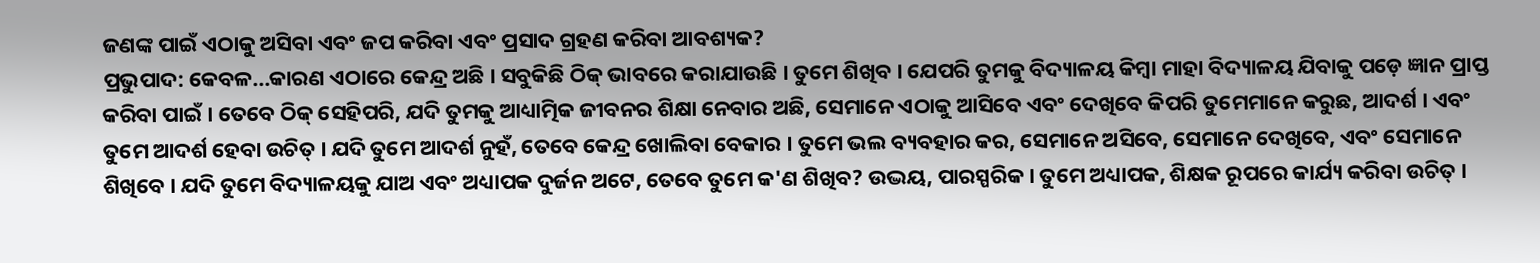ଜଣଙ୍କ ପାଇଁ ଏଠାକୁ ଅସିବା ଏବଂ ଜପ କରିବା ଏବଂ ପ୍ରସାଦ ଗ୍ରହଣ କରିବା ଆବଶ୍ୟକ?
ପ୍ରଭୁପାଦ: କେବଳ...କାରଣ ଏଠାରେ କେନ୍ଦ୍ର ଅଛି । ସବୁକିଛି ଠିକ୍ ଭାବରେ କରାଯାଉଛି । ତୁମେ ଶିଖିବ । ଯେପରି ତୁମକୁ ବିଦ୍ୟାଳୟ କିମ୍ଵା ମାହା ବିଦ୍ୟାଳୟ ଯିବାକୁ ପଡ଼େ ଜ୍ଞାନ ପ୍ରାପ୍ତ କରିବା ପାଇଁ । ତେବେ ଠିକ୍ ସେହିପରି, ଯଦି ତୁମକୁ ଆଧ୍ୟାତ୍ମିକ ଜୀବନର ଶିକ୍ଷା ନେବାର ଅଛି, ସେମାନେ ଏଠାକୁ ଆସିବେ ଏବଂ ଦେଖିବେ କିପରି ତୁମେମାନେ କରୁଛ, ଆଦର୍ଶ । ଏବଂ ତୁମେ ଆଦର୍ଶ ହେବା ଉଚିତ୍ । ଯଦି ତୁମେ ଆଦର୍ଶ ନୁହଁ, ତେବେ କେନ୍ଦ୍ର ଖୋଲିବା ବେକାର । ତୁମେ ଭଲ ବ୍ୟବହାର କର, ସେମାନେ ଅସିବେ, ସେମାନେ ଦେଖିବେ, ଏବଂ ସେମାନେ ଶିଖିବେ । ଯଦି ତୁମେ ବିଦ୍ୟାଳୟକୁ ଯାଅ ଏବଂ ଅଧ୍ୟାପକ ଦୁର୍ଜନ ଅଟେ, ତେବେ ତୁମେ କ'ଣ ଶିଖିବ? ଉଦ୍ଭୟ, ପାରସ୍ପରିକ । ତୁମେ ଅଧ୍ୟାପକ, ଶିକ୍ଷକ ରୂପରେ କାର୍ଯ୍ୟ କରିବା ଉଚିତ୍ ।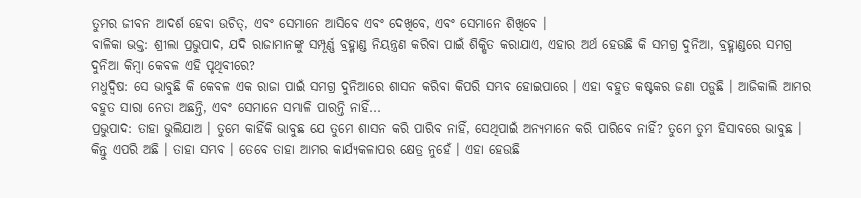ତୁମର ଜୀବନ ଆଦର୍ଶ ହେବା ଉଚିତ୍, ଏବଂ ସେମାନେ ଆସିବେ ଏବଂ ଦେଖିବେ, ଏବଂ ସେମାନେ ଶିଖିବେ ।
ବାଳିକା ଭକ୍ତ: ଶ୍ରୀଲା ପ୍ରଭୁପାଦ, ଯଦି ରାଜାମାନଙ୍କୁ ସମ୍ପୂର୍ଣ୍ଣ ବ୍ରହ୍ମାଣ୍ଡ ନିୟନ୍ତ୍ରଣ କରିବା ପାଇଁ ଶିକ୍ଷିତ କରାଯାଏ, ଏହାର ଅର୍ଥ ହେଉଛି କି ସମଗ୍ର ଦୁନିଆ, ବ୍ରହ୍ମାଣ୍ଡରେ ସମଗ୍ର ଦୁନିଆ କିମ୍ଵା କେବଳ ଏହି ପୃଥିବୀରେ?
ମଧୁଦ୍ଵିଷ: ସେ ଭାବୁଛି କି କେବଳ ଏକ ରାଜା ପାଇଁ ସମଗ୍ର ଦୁନିଆରେ ଶାସନ କରିବା କିପରି ସମ୍ଭବ ହୋଇପାରେ । ଏହା ବହୁତ କଷ୍ଟକର ଜଣା ପଡ଼ୁଛି । ଆଜିକାଲି ଆମର ବହୁତ ସାରା ନେତା ଅଛନ୍ତି, ଏବଂ ସେମାନେ ସମ୍ଭାଳି ପାରନ୍ତି ନାହିଁ...
ପ୍ରଭୁପାଦ: ତାହା ଭୁଲିଯାଅ । ତୁମେ କାହିଁକି ଭାବୁଛ ଯେ ତୁମେ ଶାସନ କରି ପାରିବ ନାହିଁ, ସେଥିପାଇଁ ଅନ୍ୟମାନେ କରି ପାରିବେ ନାହିଁ? ତୁମେ ତୁମ ହିସାବରେ ଭାବୁଛ । କିନ୍ତୁ ଏପରି ଅଛି । ତାହା ସମ୍ଭବ । ତେବେ ତାହା ଆମର କାର୍ଯ୍ୟକଳାପର କ୍ଷେତ୍ର ନୁହେଁ । ଏହା ହେଉଛି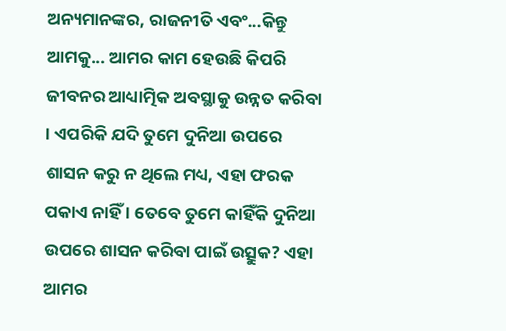ଅନ୍ୟମାନଙ୍କର, ରାଜନୀତି ଏବଂ...କିନ୍ତୁ ଆମକୁ... ଆମର କାମ ହେଉଛି କିପରି ଜୀବନର ଆଧ୍ୟାତ୍ମିକ ଅବସ୍ଥାକୁ ଉନ୍ନତ କରିବା । ଏପରିକି ଯଦି ତୁମେ ଦୁନିଆ ଉପରେ ଶାସନ କରୁ ନ ଥିଲେ ମଧ୍ୟ, ଏହା ଫରକ ପକାଏ ନାହିଁ । ତେବେ ତୁମେ କାହିଁକି ଦୁନିଆ ଉପରେ ଶାସନ କରିବା ପାଇଁ ଉତ୍ସୁକ? ଏହା ଆମର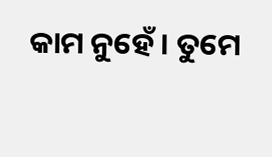କାମ ନୁହେଁ । ତୁମେ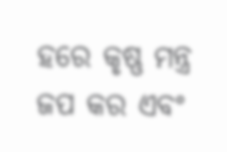ହରେ କୃଷ୍ଣ ମନ୍ତ୍ର ଜପ କର ଏବଂ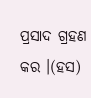ପ୍ରସାଦ ଗ୍ରହଣ କର ।(ହସ)